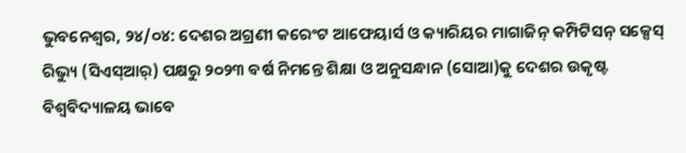ଭୁବନେଶ୍ୱର, ୨୪/୦୪: ଦେଶର ଅଗ୍ରଣୀ କରେଂଟ ଆଫେୟାର୍ସ ଓ କ୍ୟାରିୟର ମାଗାଜିନ୍ କମ୍ପିଟିସନ୍ ସକ୍ସେସ୍ ରିଭ୍ୟୁ (ସିଏସ୍ଆର୍) ପକ୍ଷରୁ ୨୦୨୩ ବର୍ଷ ନିମନ୍ତେ ଶିକ୍ଷା ଓ ଅନୁସନ୍ଧାନ (ସୋଆ)କୁ ଦେଶର ଉକୃଷ୍ଟ ବିଶ୍ୱବିଦ୍ୟାଳୟ ଭାବେ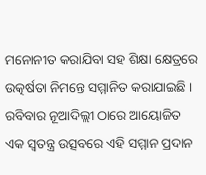ମନୋନୀତ କରାଯିବା ସହ ଶିକ୍ଷା କ୍ଷେତ୍ରରେ ଉତ୍କର୍ଷତା ନିମନ୍ତେ ସମ୍ମାନିତ କରାଯାଇଛି । ରବିବାର ନୂଆଦିଲ୍ଲୀ ଠାରେ ଆୟୋଜିତ ଏକ ସ୍ୱତନ୍ତ୍ର ଉତ୍ସବରେ ଏହି ସମ୍ମାନ ପ୍ରଦାନ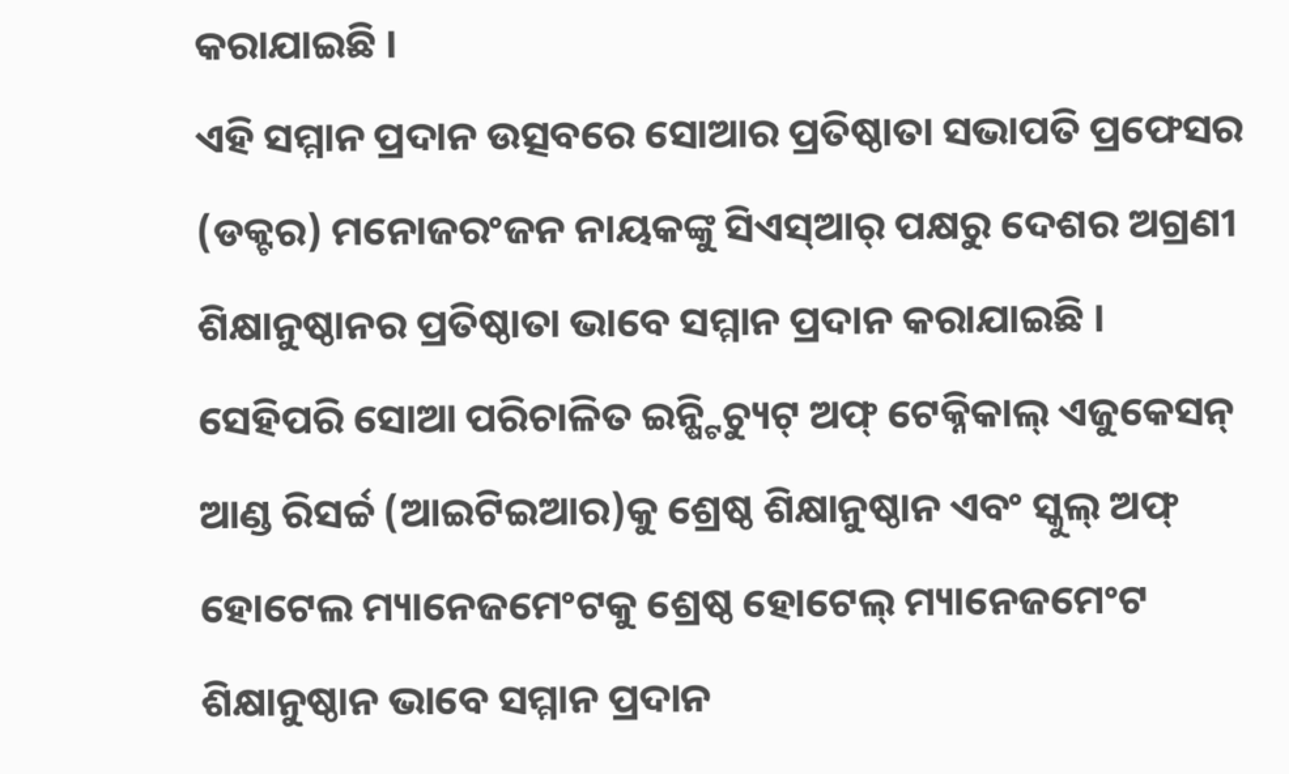କରାଯାଇଛି ।
ଏହି ସମ୍ମାନ ପ୍ରଦାନ ଉତ୍ସବରେ ସୋଆର ପ୍ରତିଷ୍ଠାତା ସଭାପତି ପ୍ରଫେସର (ଡକ୍ଟର) ମନୋଜରଂଜନ ନାୟକଙ୍କୁ ସିଏସ୍ଆର୍ ପକ୍ଷରୁ ଦେଶର ଅଗ୍ରଣୀ ଶିକ୍ଷାନୁଷ୍ଠାନର ପ୍ରତିଷ୍ଠାତା ଭାବେ ସମ୍ମାନ ପ୍ରଦାନ କରାଯାଇଛି । ସେହିପରି ସୋଆ ପରିଚାଳିତ ଇନ୍ଷ୍ଟିଚ୍ୟୁଟ୍ ଅଫ୍ ଟେକ୍ନିକାଲ୍ ଏଜୁକେସନ୍ ଆଣ୍ଡ ରିସର୍ଚ୍ଚ (ଆଇଟିଇଆର)କୁ ଶ୍ରେଷ୍ଠ ଶିକ୍ଷାନୁଷ୍ଠାନ ଏବଂ ସ୍କୁଲ୍ ଅଫ୍ ହୋଟେଲ ମ୍ୟାନେଜମେଂଟକୁ ଶ୍ରେଷ୍ଠ ହୋଟେଲ୍ ମ୍ୟାନେଜମେଂଟ ଶିକ୍ଷାନୁଷ୍ଠାନ ଭାବେ ସମ୍ମାନ ପ୍ରଦାନ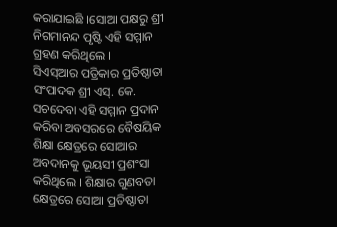କରାଯାଇଛି ।ସୋଆ ପକ୍ଷରୁ ଶ୍ରୀ ନିଗମାନନ୍ଦ ପୃଷ୍ଟି ଏହି ସମ୍ମାନ ଗ୍ରହଣ କରିଥିଲେ ।
ସିଏସ୍ଆର ପତ୍ରିକାର ପ୍ରତିଷ୍ଠାତା ସଂପାଦକ ଶ୍ରୀ ଏସ୍. କେ. ସଚଦେବା ଏହି ସମ୍ମାନ ପ୍ରଦାନ କରିବା ଅବସରରେ ବୈଷୟିକ ଶିକ୍ଷା କ୍ଷେତ୍ରରେ ସୋଆର ଅବଦାନକୁ ଭୂୟସୀ ପ୍ରଶଂସା କରିଥିଲେ । ଶିକ୍ଷାର ଗୁଣବତା କ୍ଷେତ୍ରରେ ସୋଆ ପ୍ରତିଷ୍ଠାତା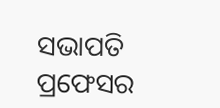ସଭାପତି ପ୍ରଫେସର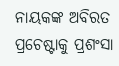ନାୟକଙ୍କ ଅବିରତ ପ୍ରଚେଷ୍ଟାକୁ ପ୍ରଶଂସା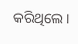କରିଥିଲେ ।